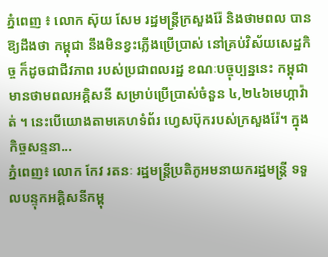ភ្នំពេញ ៖ លោក ស៊ុយ សែម រដ្ឋមន្ត្រីក្រសួងរ៉ែ និងថាមពល បានឱ្យដឹងថា កម្ពុជា នឹងមិនខ្វះភ្លើងប្រើប្រាស់ នៅគ្រប់វិស័យសេដ្ឋកិច្ច ក៏ដូចជាជីវភាព របស់ប្រជាពលរដ្ឋ ខណៈបច្ចុប្បន្ននេះ កម្ពុជា មានថាមពលអគ្គិសនី សម្រាប់ប្រើប្រាស់ចំនួន ៤,២៤៦មេហ្កាវ៉ាត់ ។ នេះបើយោងតាមគេហទំព័រ ហ្វេសប៊ុករបស់ក្រសួងរ៉ែ។ ក្នុងកិច្ចសន្ទនា...
ភ្នំពេញ៖ លោក កែវ រតនៈ រដ្ឋមន្រ្តីប្រតិភូអមនាយករដ្ឋមន្រ្តី ទទួលបន្ទុកអគ្គិសនីកម្ពុ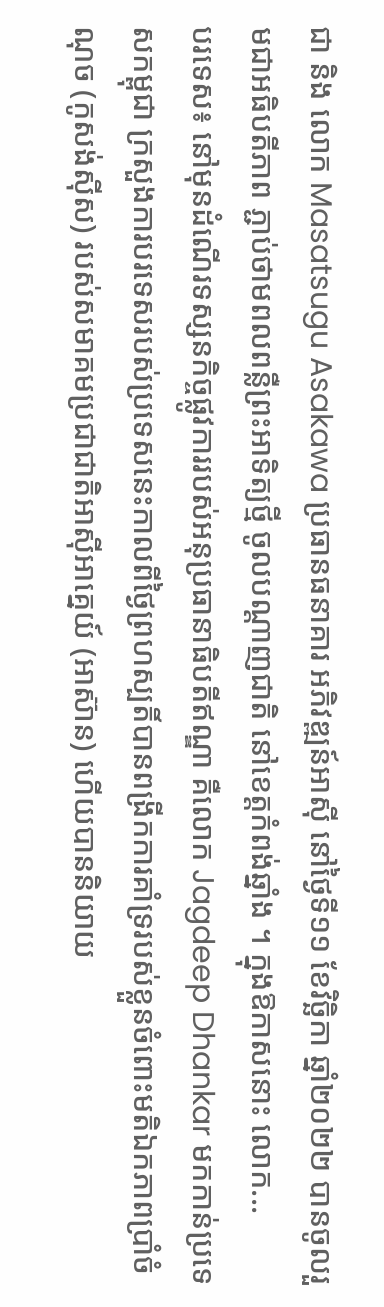ជា និង លោក Masatsugu Asakawa ប្រធានធនាគារ អភិវឌ្ឍន៍អាស៊ី នៅថ្ងៃទី១១ ខែវិច្ឆិកា ឆ្នាំ២០២២ បានចូលរួមជាអធិបតីភាព ភ្ជាប់ថាមពលពន្លឺព្រះអាទិត្យថ្មី ចូលបណ្តាញជាតិ នៅខេត្តកំពង់ឆ្នាំង ។ ក្នុងឱកាសនោះ លោក...
បរទេស៖ នៅមុនដំណើរទស្សនកិច្ចផ្លូវការរបស់អនុប្រធានាធិបតីឥណ្ឌា គឺលោក Jagdeep Dhankar មកកាន់ប្រទេសកម្ពុជា ក្រសួងការបរទេសរបស់ប្រទេសនេះកាលពីថ្ងៃព្រហស្បតិ៍បានពង្រីកការគាំទ្ររបស់ខ្លួនចំពោះមតិឯកភាពប្រាំចំណុច (កូសង់ស៊ីស) របស់សមាគមប្រជាជាតិអាស៊ីអាគ្នេយ៍ (អាស៊ាន) ហើយបាននិយាយ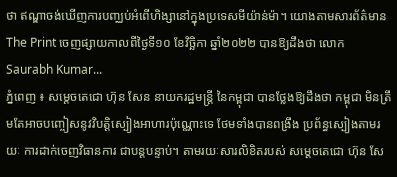ថា ឥណ្ឌាចង់ឃើញការបញ្ឈប់អំពើហិង្សានៅក្នុងប្រទេសមីយ៉ាន់ម៉ា។ យោងតាមសារព័ត៌មាន The Print ចេញផ្សាយកាលពីថ្ងៃទី១០ ខែវិច្ឆិកា ឆ្នាំ២០២២ បានឱ្យដឹងថា លោក Saurabh Kumar...
ភ្នំពេញ ៖ សម្ដេចតេជោ ហ៊ុន សែន នាយករដ្ឋមន្ដ្រី នៃកម្ពុជា បានថ្លែងឱ្យដឹងថា កម្ពុជា មិនត្រឹមតែអាចបញ្ចៀសនូវវិបត្តិស្បៀងអាហារប៉ុណ្ណោះទេ ថែមទាំងបានពង្រឹង ប្រព័ន្ធស្បៀងតាមរយៈ ការដាក់ចេញវិធានការ ជាបន្តបន្ទាប់។ តាមរយៈសារលិខិតរបស់ សម្ដេចតេជោ ហ៊ុន សែ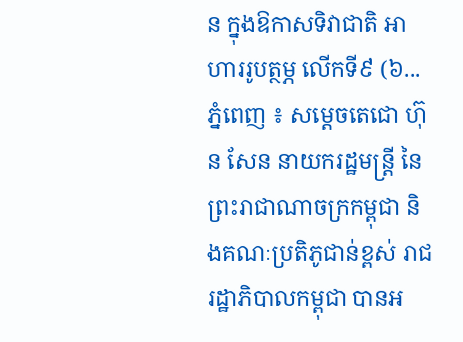ន ក្នុងឱកាសទិវាជាតិ អាហាររូបត្ថម្ភ លើកទី៩ (៦...
ភ្នំពេញ ៖ សម្តេចតេជោ ហ៊ុន សែន នាយករដ្ឋមន្រ្តី នៃព្រះរាជាណាចក្រកម្ពុជា និងគណៈប្រតិភូជាន់ខ្ពស់ រាជរដ្ឋាភិបាលកម្ពុជា បានអ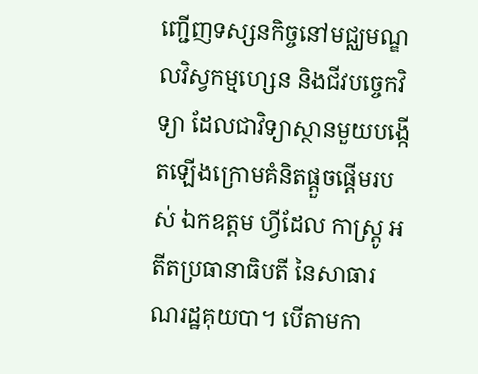ញ្ជើញទស្សនកិច្ចនៅមជ្ឈមណ្ឌលវិស្វកម្មហ្សេន និងជីវបច្ចេកវិទ្យា ដែលជាវិទ្យាស្ថានមួយបង្កើតឡើងក្រោមគំនិតផ្តួចផ្តើមរបស់ ឯកឧត្តម ហ្វីដែល កាស្រ្តូ អតីតប្រធានាធិបតី នៃសាធារណរដ្ឋគុយបា។ បើតាមកា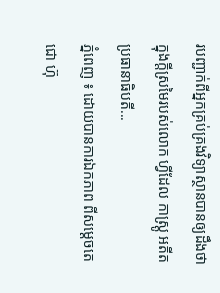របញ្ជាក់ពីអ្នកគ្រប់គ្រងវិទ្យាស្ថានបានឲ្យដឹងថា ក្នុងក្តីស្រមៃរបស់លោក ហ្វីដែល កាស្រ្តូ អតីតប្រធានាធិបតី...
ភ្នំពេញ ៖ ដោយបានការឯកភាព ពីសម្តេចតេជោ ហ៊ុ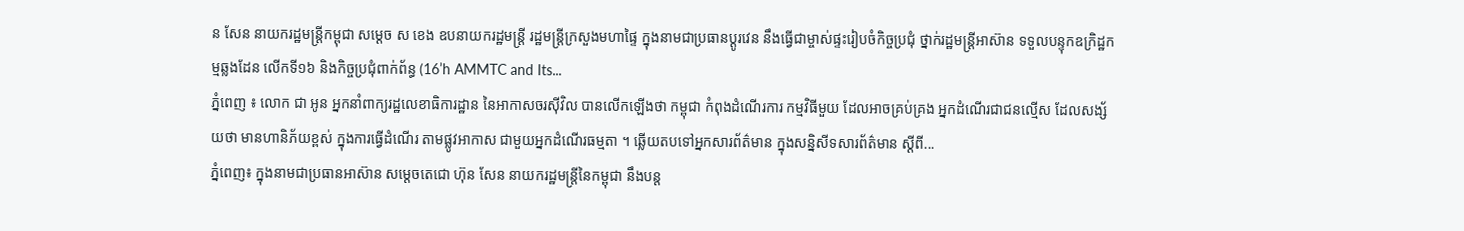ន សែន នាយករដ្ឋមន្ត្រីកម្ពុជា សម្ដេច ស ខេង ឧបនាយករដ្ឋមន្ត្រី រដ្ឋមន្ត្រីក្រសួងមហាផ្ទៃ ក្នុងនាមជាប្រធានប្ដូរវេន នឹងធ្វើជាម្ចាស់ផ្ទះរៀបចំកិច្ចប្រជុំ ថ្នាក់រដ្ឋមន្ត្រីអាស៊ាន ទទួលបន្ទុកឧក្រិដ្ឋកម្មឆ្លងដែន លើកទី១៦ និងកិច្ចប្រជុំពាក់ព័ន្ធ (16’h AMMTC and Its...
ភ្នំពេញ ៖ លោក ជា អូន អ្នកនាំពាក្យរដ្ឋលេខាធិការដ្ឋាន នៃអាកាសចរស៊ីវិល បានលើកឡើងថា កម្ពុជា កំពុងដំណើរការ កម្មវិធីមួយ ដែលអាចគ្រប់គ្រង អ្នកដំណើរជាជនល្មើស ដែលសង្ស័យថា មានហានិភ័យខ្ពស់ ក្នុងការធ្វើដំណើរ តាមផ្លូវអាកាស ជាមួយអ្នកដំណើរធម្មតា ។ ឆ្លើយតបទៅអ្នកសារព័ត៌មាន ក្នុងសន្និសីទសារព័ត៌មាន ស្ដីពី...
ភ្នំពេញ៖ ក្នុងនាមជាប្រធានអាស៊ាន សម្ដេចតេជោ ហ៊ុន សែន នាយករដ្ឋមន្ដ្រីនៃកម្ពុជា នឹងបន្ត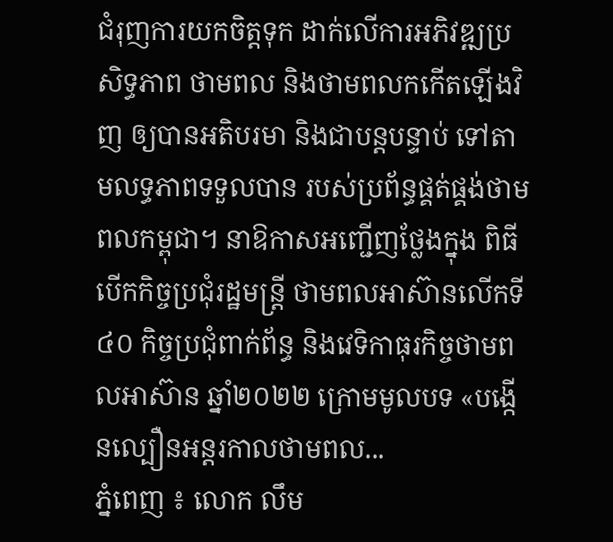ជំរុញការយកចិត្តទុក ដាក់លើការអភិវឌ្ឍប្រសិទ្ធភាព ថាមពល និងថាមពលកកើតឡើងវិញ ឲ្យបានអតិបរមា និងជាបន្តបន្ទាប់ ទៅតាមលទ្ធភាពទទួលបាន របស់ប្រព័ន្ធផ្គត់ផ្គង់ថាមពលកម្ពុជា។ នាឱកាសអញ្ជើញថ្លែងក្នុង ពិធីបើកកិច្ចប្រជុំរដ្ឋមន្ត្រី ថាមពលអាស៊ានលើកទី៤០ កិច្ចប្រជុំពាក់ព័ន្ធ និងវេទិកាធុរកិច្ចថាមពលអាស៊ាន ឆ្នាំ២០២២ ក្រោមមូលបទ «បង្កើនល្បឿនអន្តរកាលថាមពល...
ភ្នំពេញ ៖ លោក លឹម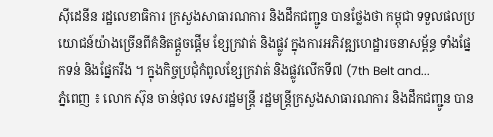ស៊ីដេនីន រដ្ឋលេខាធិការ ក្រសួងសាធារណការ និងដឹកជញ្ជូន បានថ្លែងថា កម្ពុជា ទទួលផលប្រយោជន៍យ៉ាងច្រើនពីគំនិតផ្តួចផ្តើម ខ្សែក្រវាត់ និងផ្លូវ ក្នុងការអភិវឌ្ឍហេដ្ឋារចនាសម្ព័ន្ធ ទាំងផ្នែកទន់ និងផ្នែករឹង ។ ក្នុងកិច្ចប្រជុំកំពូលខ្សែក្រវាត់ និងផ្លូវលើកទី៧ (7th Belt and...
ភ្នំពេញ ៖ លោក ស៊ុន ចាន់ថុល ទេសរដ្ឋមន្ត្រី រដ្ឋមន្ត្រីក្រសួងសាធារណការ និងដឹកជញ្ជូន បាន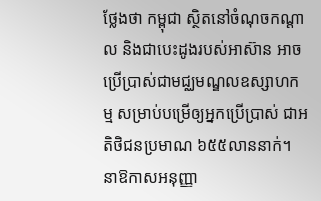ថ្លែងថា កម្ពុជា ស្ថិតនៅចំណុចកណ្តាល និងជាបេះដូងរបស់អាស៊ាន អាចប្រើប្រាស់ជាមជ្ឈមណ្ឌលឧស្សាហកម្ម សម្រាប់បម្រើឲ្យអ្នកប្រើប្រាស់ ជាអតិថិជនប្រមាណ ៦៥៥លាននាក់។ នាឱកាសអនុញ្ញា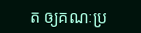ត ឲ្យគណៈប្រ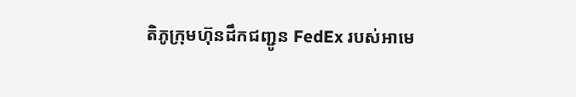តិភូក្រុមហ៊ុនដឹកជញ្ជូន FedEx របស់អាមេ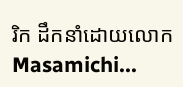រិក ដឹកនាំដោយលោក Masamichi...